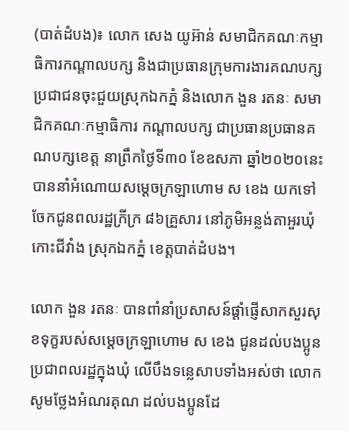(បាត់ដំបង)៖ លោក សេង យូអ៊ាន់ សមាជិកគណៈកម្មាធិការកណ្តាលបក្ស និងជាប្រធានក្រុមការងារគណបក្សប្រជាជនចុះជួយស្រុកឯកភ្នំ និងលោក ងួន រតនៈ សមាជិកគណៈកម្មាធិការ កណ្តាលបក្ស ជាប្រធានប្រធានគណបក្សខេត្ត នាព្រឹកថ្ងៃទី៣០ ខែឧសភា ឆ្នាំ២០២០នេះ បាននាំអំណោយសម្តេចក្រឡាហោម ស ខេង យកទៅចែកជូនពលរដ្ឋក្រីក្រ ៨៦គ្រួសារ នៅភូមិអន្លង់តាអួរឃុំកោះជីវាំង ស្រុកឯកភ្នំ ខេត្តបាត់ដំបង។

លោក ងួន រតនៈ បានពាំនាំប្រសាសន៍ផ្តាំផ្ញើសាកសួរសុខទុក្ខរបស់សម្តេចក្រឡាហោម ស ខេង ជូនដល់បងប្អូនប្រជាពលរដ្ឋក្នុងឃុំ លើបឹងទន្លេសាបទាំងអស់ថា លោកសូមថ្លែងអំណរគុណ ដល់បងប្អូនដែ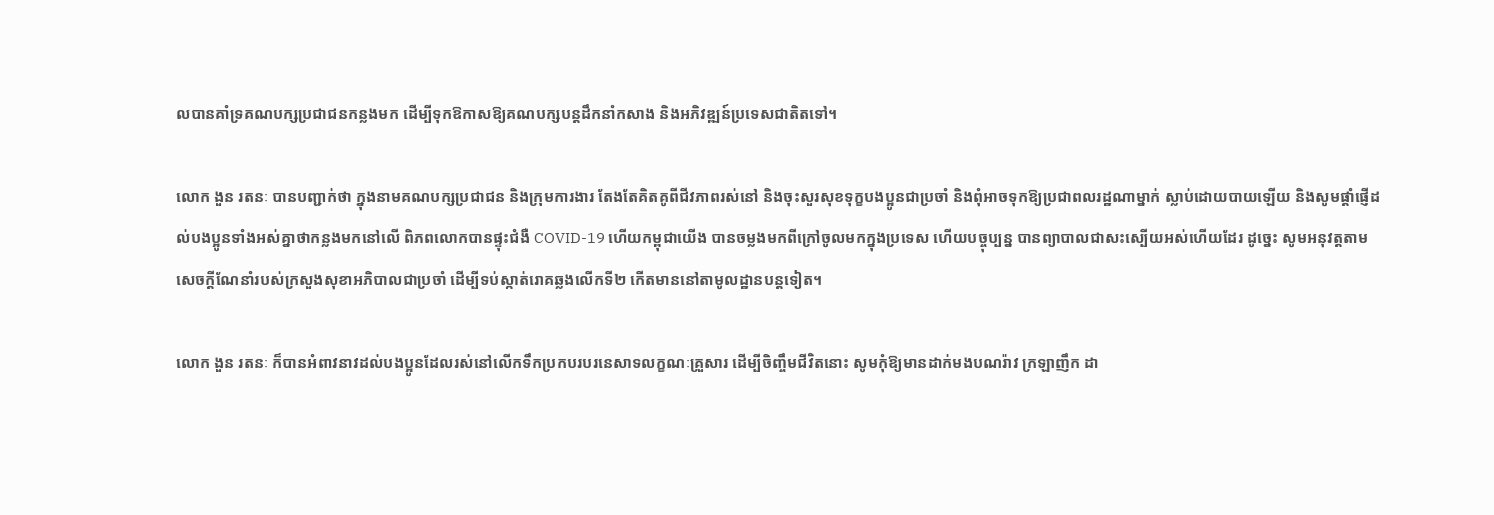លបានគាំទ្រគណបក្សប្រជាជនកន្លងមក ដើម្បីទុកឱកាសឱ្យគណបក្សបន្តដឹកនាំកសាង និងអភិវឌ្ឍន៍ប្រទេសជាតិតទៅ។

លោក ងួន រតនៈ បានបញ្ជាក់ថា ក្នុងនាមគណបក្សប្រជាជន និងក្រុមការងារ តែងតែគិតគូពីជីវភាពរស់នៅ និងចុះសួរសុខទុក្ខបងប្អូនជាប្រចាំ និងពុំអាចទុកឱ្យប្រជាពលរដ្ឋណាម្នាក់ ស្លាប់ដោយបាយឡើយ និងសូមផ្តាំផ្ញើដល់បងប្អូនទាំងអស់គ្នាថាកន្លងមកនៅលើ ពិភពលោកបានផ្ទុះជំងឺ COVID-19 ហើយកម្ពុជាយើង បានចម្លងមកពីក្រៅចូលមកក្នុងប្រទេស ហើយបច្ចុប្បន្ន បានព្យាបាលជាសះស្បើយអស់ហើយដែរ ដូច្នេះ សូមអនុវត្តតាមសេចក្តីណែនាំរបស់ក្រសួងសុខាអភិបាលជាប្រចាំ ដើម្បីទប់ស្កាត់រោគឆ្លងលើកទី២ កើតមាននៅតាមូលដ្ឋានបន្តទៀត។

លោក ងួន រតនៈ ក៏បានអំពាវនាវដល់បងប្អូនដែលរស់នៅលើកទឹកប្រកបរបរនេសាទលក្ខណៈគ្រួសារ ដើម្បីចិញ្ចឹមជីវិតនោះ សូមកុំឱ្យមានដាក់មងបណរ៉ាវ ក្រឡាញឹក ដា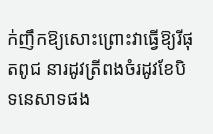ក់ញឹកឱ្យសោះព្រោះវាធ្វើឱ្យរីផុតពូជ នារដូវត្រីពងចំរដូវខែបិទនេសាទផង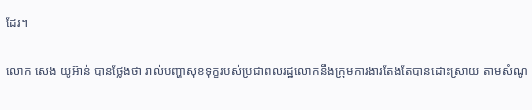ដែរ។

លោក សេង យូអ៊ាន់ បានថ្លែងថា រាល់បញ្ហាសុខទុក្ខរបស់ប្រជាពលរដ្ឋលោកនឹងក្រុមការងារតែងតែបានដោះស្រាយ តាមសំណូ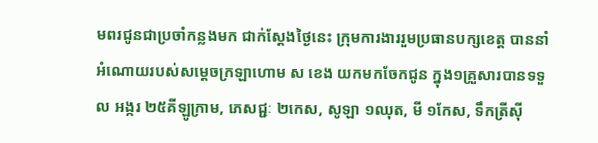មពរជូនជាប្រចាំកន្លងមក ជាក់ស្តែងថ្ងៃនេះ ក្រុមការងាររួមប្រធានបក្សខេត្ត បាននាំអំណោយរបស់សម្តេចក្រឡាហោម ស ខេង យកមកចែកជូន ក្នុង១គ្រួសារបានទទួល អង្ករ ២៥គីឡូក្រាម, ភេសជ្ជៈ ២កេស, សូឡា ១ឈុត, មី ១កែស, ទឹកត្រីស៊ី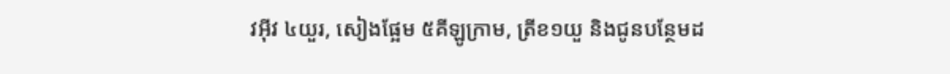វអ៊ីវ ៤យួរ, សៀងផ្អែម ៥គីឡូក្រាម, ត្រីខ១យួ និងជូនបន្ថែមដ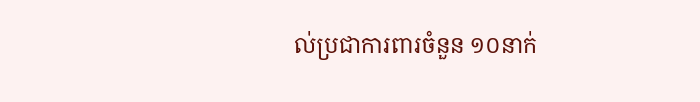ល់ប្រជាការពារចំនួន ១០នាក់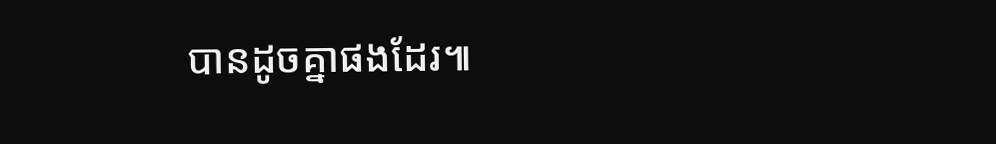បានដូចគ្នាផងដែរ៕